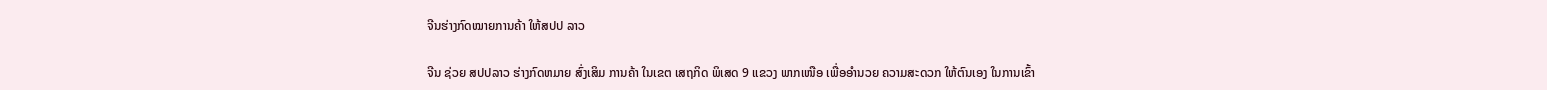ຈີນຮ່າງກົດໝາຍການຄ້າ ໃຫ້ສປປ ລາວ

ຈີນ ຊ່ວຍ ສປປລາວ ຮ່າງກົດຫມາຍ ສົ່ງເສິມ ການຄ້າ ໃນເຂຕ ເສຖກິດ ພິເສດ 9 ແຂວງ ພາກເໜືອ ເພື່ອອຳນວຍ ຄວາມສະດວກ ໃຫ້ຕົນເອງ ໃນການເຂົ້າ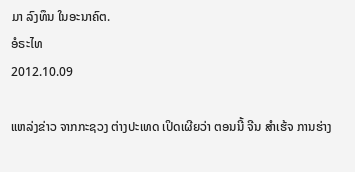ມາ ລົງທຶນ ໃນອະນາຄົຕ.
ອໍຣະໄທ
2012.10.09

ແຫລ່ງຂ່າວ ຈາກກະຊວງ ຕ່າງປະເທດ ເປິດເຜີຍວ່າ ຕອນນີ້ ຈີນ ສຳເຮ້ຈ ການຮ່າງ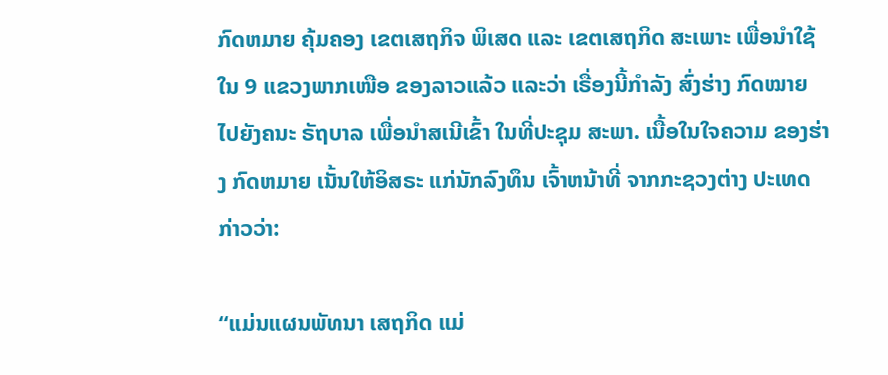ກົດຫມາຍ ຄຸ້ມຄອງ ເຂຕເສຖກິຈ ພິເສດ ແລະ ເຂຕເສຖກິດ ສະເພາະ ເພື່ອນຳໃຊ້ໃນ 9 ແຂວງພາກເໜືອ ຂອງລາວແລ້ວ ແລະວ່າ ເຣື່ອງນີ້ກຳລັງ ສົ່ງຮ່າງ ກົດໝາຍ ໄປຍັງຄນະ ຣັຖບາລ ເພື່ອນຳສເນີເຂົ້າ ໃນທີ່ປະຊຸມ ສະພາ. ເນື້ອໃນໃຈຄວາມ ຂອງຮ່າງ ກົດຫມາຍ ເນັ້ນໃຫ້ອິສຣະ ແກ່ນັກລົງທຶນ ເຈົ້າຫນ້າທີ່ ຈາກກະຊວງຕ່າງ ປະເທດ ກ່າວວ່າ:

“ແມ່ນແຜນພັທນາ ເສຖກິດ ແມ່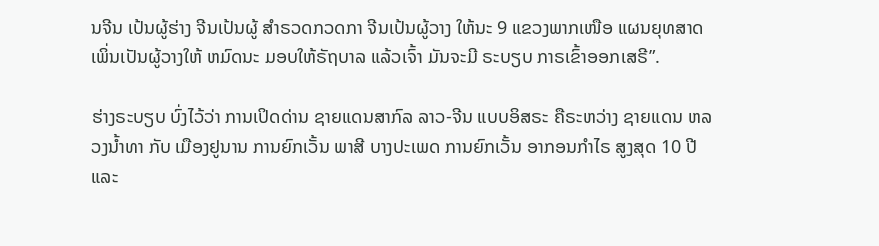ນຈີນ ເປ້ນຜູ້ຮ່າງ ຈີນເປ້ນຜູ້ ສຳຣວດກວດກາ ຈີນເປ້ນຜູ້ວາງ ໃຫ້ນະ 9 ແຂວງພາກເໜືອ ແຜນຍຸທສາດ ເພິ່ນເປັນຜູ້ວາງໃຫ້ ຫມົດນະ ມອບໃຫ້ຣັຖບາລ ແລ້ວເຈົ້າ ມັນຈະມີ ຣະບຽບ ກາຣເຂົ້າອອກເສຣີ”.

ຮ່າງຣະບຽບ ບົ່ງໄວ້ວ່າ ການເປິດດ່ານ ຊາຍແດນສາກົລ ລາວ-ຈີນ ແບບອິສຣະ ຄືຣະຫວ່າງ ຊາຍແດນ ຫລວງນ້ຳທາ ກັບ ເມືອງຢູນານ ການຍົກເວັ້ນ ພາສີ ບາງປະເພດ ການຍົກເວັ້ນ ອາກອນກຳໄຣ ສູງສຸດ 10 ປີ ແລະ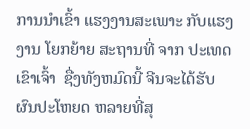ການນຳເຂົ້າ ແຮງງານສະເພາະ ກັບແຮງງານ ໂຍກຍ້າຍ ສະຖານທີ່ ຈາກ ປະເທດເຂົາເຈົ້າ  ຊື່ງທັງຫມົດນີ້ ຈີນຈະໄດ້ຮັບ ຜົນປະໂຫຍດ ຫລາຍທີ່ສຸ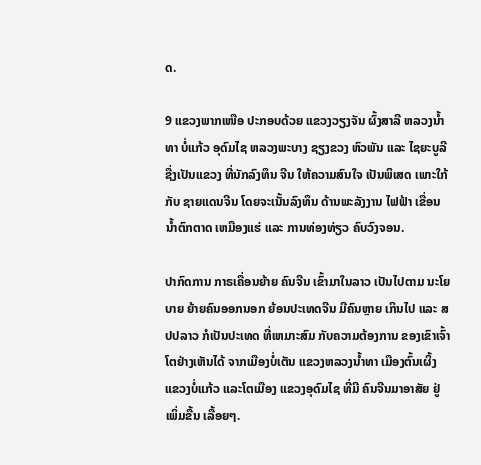ດ.

9 ແຂວງພາກເໜືອ ປະກອບດ້ວຍ ແຂວງວຽງຈັນ ຜົ້ງສາລີ ຫລວງນ້ຳທາ ບໍ່ແກ້ວ ອຸດົມໄຊ ຫລວງພະບາງ ຊຽງຂວງ ຫົວພັນ ແລະ ໄຊຍະບູລີ ຊື່ງເປັນແຂວງ ທີ່ນັກລົງທຶນ ຈີນ ໃຫ້ຄວາມສົນໃຈ ເປັນພິເສດ ເພາະໃກ້ກັບ ຊາຍແດນຈີນ ໂດຍຈະເນັ້ນລົງທຶນ ດ້ານພະລັງງານ ໄຟຟ້າ ເຂື່ອນນ້ຳຕົກຕາດ ເຫມືອງແຮ່ ແລະ ການທ່ອງທ່ຽວ ຄົບວົງຈອນ.

ປາກົດການ ກາຣເຄື່ອນຍ້າຍ ຄົນຈີນ ເຂົ້າມາໃນລາວ ເປັນໄປຕາມ ນະໂຍບາຍ ຍ້າຍຄົນອອກນອກ ຍ້ອນປະເທດຈີນ ມີຄົນຫຼາຍ ເກິນໄປ ແລະ ສປປລາວ ກໍເປັນປະເທດ ທີ່ເຫມາະສົມ ກັບຄວາມຕ້ອງການ ຂອງເຂົາເຈົ້າ ໂຕຢ່າງເຫັນໄດ້ ຈາກເມືອງບໍ່ເຕັນ ແຂວງຫລວງນ້ຳທາ ເມືອງຕົ້ນເຜິ້ງ ແຂວງບໍ່ແກ້ວ ແລະໂຕເມືອງ ແຂວງອຸດົມໄຊ ທີ່ມີ ຄົນຈີນມາອາສັຍ ຢູ່ເພິ່ມຂື້ນ ເລື້ອຍໆ.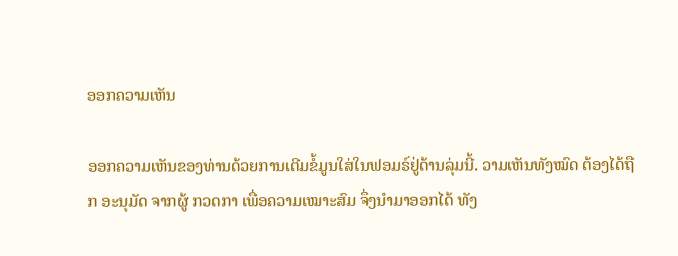ອອກຄວາມເຫັນ

ອອກຄວາມເຫັນຂອງທ່ານດ້ວຍການເຕີມຂໍ້ມູນໃສ່ໃນຟອມຣ໌ຢູ່ດ້ານລຸ່ມນີ້. ວາມເຫັນທັງໝົດ ຕ້ອງໄດ້ຖືກ ອະນຸມັດ ຈາກຜູ້ ກວດກາ ເພື່ອຄວາມເໝາະສົມ ຈຶ່ງນໍາມາອອກໄດ້ ທັງ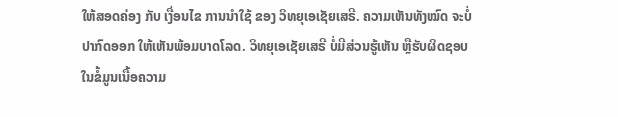ໃຫ້ສອດຄ່ອງ ກັບ ເງື່ອນໄຂ ການນຳໃຊ້ ຂອງ ວິທຍຸເອເຊັຍເສຣີ. ຄວາມເຫັນທັງໝົດ ຈະບໍ່ປາກົດອອກ ໃຫ້ເຫັນພ້ອມບາດໂລດ. ວິທຍຸເອເຊັຍເສຣີ ບໍ່ມີສ່ວນຮູ້ເຫັນ ຫຼືຮັບຜິດຊອບ ໃນຂໍ້ມູນເນື້ອຄວາມ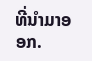ທີ່ນໍາມາອອກ.